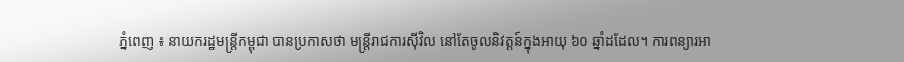ភ្នំពេញ ៖ នាយករដ្ឋមន្ត្រីកម្ពុជា បានប្រកាសថា មន្ត្រីរាជការស៊ីវិល នៅតែចូលនិវត្តន៍ក្នុងអាយុ ៦០ ឆ្នាំដដែល។ ការពន្យារអា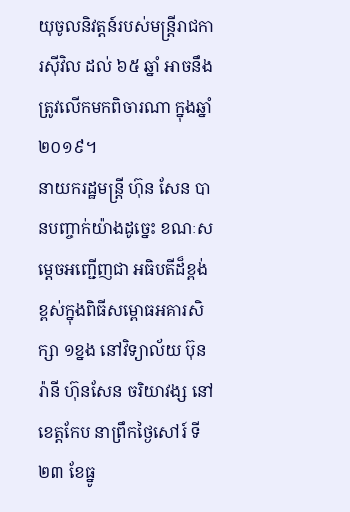យុចូលនិវត្តន៍របស់មន្ត្រីរាជការស៊ីវិល ដល់ ៦៥ ឆ្នាំ អាចនឹងត្រូវលើកមកពិចារណា ក្នុងឆ្នាំ២០១៩។
នាយករដ្ឋមន្ត្រី ហ៊ុន សែន បានបញ្ចាក់យ៉ាងដូច្នេះ ខណៈសម្តេចអញ្ជើញជា អធិបតីដ៏ខ្ពង់ខ្ពស់ក្នុងពិធីសម្ពោធអគារសិក្សា ១ខ្នង នៅវិទ្យាល័យ ប៊ុនរ៉ានី ហ៊ុនសែន ចរិយាវង្ស នៅខេត្តកែប នាព្រឹកថ្ងៃសៅរ៍ ទី២៣ ខែធ្នូ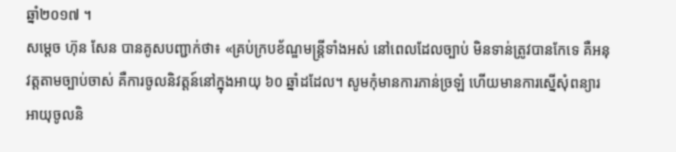ឆ្នាំ២០១៧ ។
សម្តេច ហ៊ុន សែន បានគូសបញ្ជាក់ថា៖ «គ្រប់ក្របខ័ណ្ឌមន្ត្រីទាំងអស់ នៅពេលដែលច្បាប់ មិនទាន់ត្រូវបានកែទេ គឺអនុវត្តតាមច្បាប់ចាស់ គឺការចូលនិវត្តន៍នៅក្នុងអាយុ ៦០ ឆ្នាំដដែល។ សូមកុំមានការភាន់ច្រឡំ ហើយមានការស្នើសុំពន្យារអាយុចូលនិ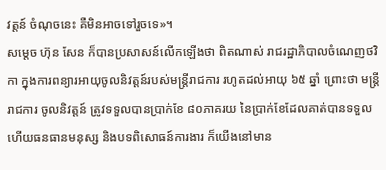វត្តន៍ ចំណុចនេះ គឺមិនអាចទៅរួចទេ»។
សម្តេច ហ៊ុន សែន ក៏បានប្រសាសន៍លើកឡើងថា ពិតណាស់ រាជរដ្ឋាភិបាលចំណេញថវិកា ក្នុងការពន្យារអាយុចូលនិវត្តន៍របស់មន្ត្រីរាជការ រហូតដល់អាយុ ៦៥ ឆ្នាំ ព្រោះថា មន្ត្រីរាជការ ចូលនិវត្តន៍ ត្រូវទទួលបានប្រាក់ខែ ៨០ភាគរយ នៃប្រាក់ខែដែលគាត់បានទទួល ហើយធនធានមនុស្ស និងបទពិសោធន៍ការងារ ក៏យើងនៅមាន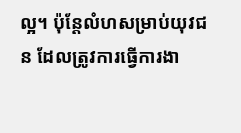ល្អ។ ប៉ុន្តែលំហសម្រាប់យុវជន ដែលត្រូវការធ្វើការងា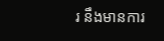រ នឹងមានការ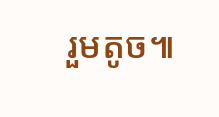រួមតូច៕